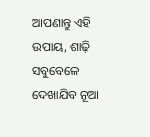ଆପଣାନ୍ତୁ ଏହି ଉପାୟ, ଶାଢ଼ି ସବୁବେଳେ ଦେଖାଯିବ ନୂଆ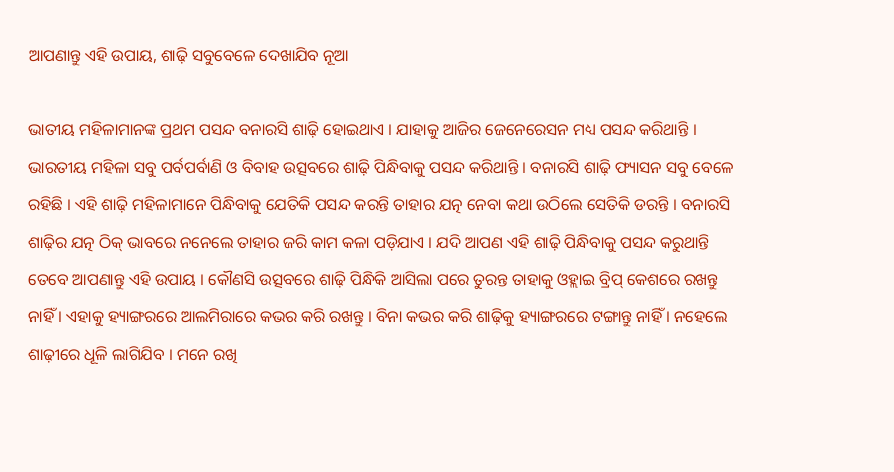ଆପଣାନ୍ତୁ ଏହି ଉପାୟ, ଶାଢ଼ି ସବୁବେଳେ ଦେଖାଯିବ ନୂଆ

ଭାତୀୟ ମହିଳାମାନଙ୍କ ପ୍ରଥମ ପସନ୍ଦ ବନାରସି ଶାଢ଼ି ହୋଇଥାଏ । ଯାହାକୁ ଆଜିର ଜେନେରେସନ ମଧ୍ୟ ପସନ୍ଦ କରିଥାନ୍ତି । ଭାରତୀୟ ମହିଳା ସବୁ ପର୍ବପର୍ବାଣି ଓ ବିବାହ ଉତ୍ସବରେ ଶାଢ଼ି ପିନ୍ଧିବାକୁ ପସନ୍ଦ କରିଥାନ୍ତି । ବନାରସି ଶାଢ଼ି ଫ୍ୟାସନ ସବୁ ବେଳେ ରହିଛି । ଏହି ଶାଢ଼ି ମହିଳାମାନେ ପିନ୍ଧିବାକୁ ଯେତିକି ପସନ୍ଦ କରନ୍ତି ତାହାର ଯତ୍ନ ନେବା କଥା ଉଠିଲେ ସେତିକି ଡରନ୍ତି । ବନାରସି ଶାଢ଼ିର ଯତ୍ନ ଠିକ୍ ଭାବରେ ନନେଲେ ତାହାର ଜରି କାମ କଳା ପଡ଼ିଯାଏ । ଯଦି ଆପଣ ଏହି ଶାଢ଼ି ପିନ୍ଧିବାକୁ ପସନ୍ଦ କରୁଥାନ୍ତି ତେବେ ଆପଣାନ୍ତୁ ଏହି ଉପାୟ । କୌଣସି ଉତ୍ସବରେ ଶାଢ଼ି ପିନ୍ଧିକି ଆସିଲା ପରେ ତୁରନ୍ତ ତାହାକୁ ଓହ୍ଲାଇ ବ୍ରିପ୍ କେଶରେ ରଖନ୍ତୁ ନାହିଁ । ଏହାକୁ ହ୍ୟାଙ୍ଗରରେ ଆଲମିରାରେ କଭର କରି ରଖନ୍ତୁ । ବିନା କଭର କରି ଶାଢ଼ିକୁ ହ୍ୟାଙ୍ଗରରେ ଟଙ୍ଗାନ୍ତୁ ନାହିଁ । ନହେଲେ ଶାଢ଼ୀରେ ଧୂଳି ଲାଗିଯିବ । ମନେ ରଖି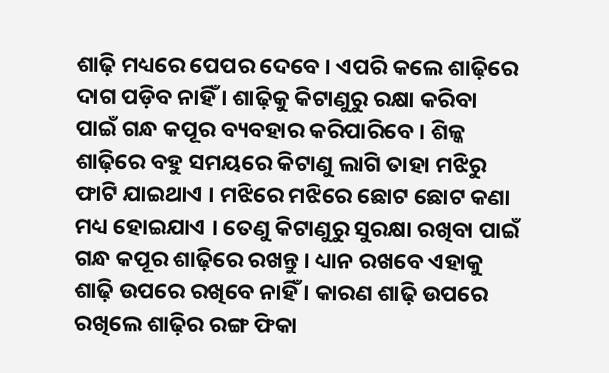ଶାଢ଼ି ମଧ୍ୟରେ ପେପର ଦେବେ । ଏପରି କଲେ ଶାଢ଼ିରେ ଦାଗ ପଡ଼ିବ ନାହିଁ । ଶାଢ଼ିକୁ କିଟାଣୁରୁ ରକ୍ଷା କରିବା ପାଇଁ ଗନ୍ଧ କପୂର ବ୍ୟବହାର କରିପାରିବେ । ଶିଳ୍କ ଶାଢ଼ିରେ ବହୁ ସମୟରେ କିଟାଣୁ ଲାଗି ତାହା ମଝିରୁ ଫାଟି ଯାଇଥାଏ । ମଝିରେ ମଝିରେ ଛୋଟ ଛୋଟ କଣା ମଧ୍ୟ ହୋଇଯାଏ । ତେଣୁ କିଟାଣୁରୁ ସୁରକ୍ଷା ରଖିବା ପାଇଁ ଗନ୍ଧ କପୂର ଶାଢ଼ିରେ ରଖନ୍ତୁ । ଧ୍ୟାନ ରଖବେ ଏହାକୁ ଶାଢ଼ି ଉପରେ ରଖିବେ ନାହିଁ । କାରଣ ଶାଢ଼ି ଉପରେ ରଖିଲେ ଶାଢ଼ିର ରଙ୍ଗ ଫିକା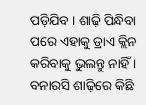ପଡ଼ିଯିବ । ଶାଢ଼ି ପିନ୍ଧିବା ପରେ ଏହାକୁ ଡ୍ରାଏ କ୍ଲିନ କରିବାକୁ ଭୁଲନ୍ତୁ ନାହିଁ । ବନାରସି ଶାଢ଼ିରେ କିଛି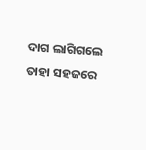ଦାଗ ଲାଗିଗଲେ ତାହା ସହଜରେ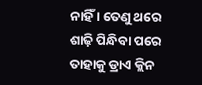ନାହିଁ । ତେଣୁ ଥରେ ଶାଢ଼ି ପିନ୍ଧିବା ପରେ ତାହାକୁ ଡ୍ରାଏ କ୍ଲିନ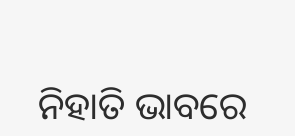ନିହାତି ଭାବରେ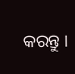କରନ୍ତୁ ।